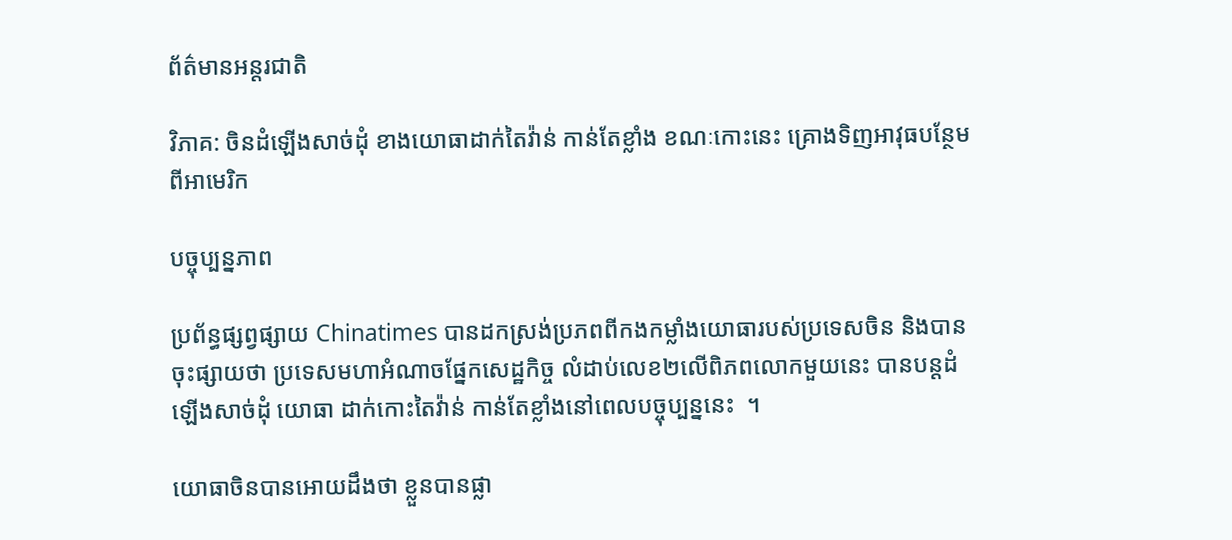ព័ត៌មានអន្តរជាតិ

វិភាគ: ចិនដំឡើងសាច់ដុំ ខាងយោធាដាក់តៃវ៉ាន់ កាន់តែខ្លាំង ខណៈកោះនេះ គ្រោងទិញអាវុធបន្ថែម ពីអាមេរិក

បច្ចុប្បន្នភាព

ប្រព័ន្ធផ្សព្វផ្សាយ Chinatimes បានដកស្រង់ប្រភពពីកងកម្លាំងយោធារបស់ប្រទេសចិន និងបានចុះផ្សាយថា ប្រទេសមហាអំណាចផ្នែកសេដ្ឋកិច្ច លំដាប់លេខ២លើពិភពលោកមួយនេះ បានបន្តដំឡើងសាច់ដុំ យោធា ដាក់កោះតៃវ៉ាន់ កាន់តែខ្លាំងនៅពេលបច្ចុប្បន្ននេះ  ។

យោធាចិនបានអោយដឹងថា ខ្លួនបានផ្លា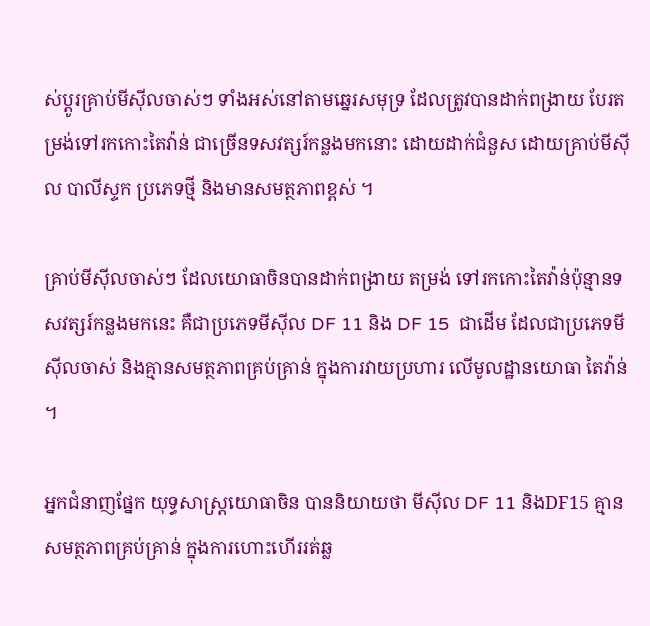ស់ប្តូរគ្រាប់មីស៊ីលចាស់ៗ ទាំងអស់នៅតាមឆ្នេរសមុទ្រ ដែលត្រូវបានដាក់ពង្រាយ បែរតម្រង់ទៅរកកោះតៃវ៉ាន់ ជាច្រើនទសវត្សរ៍កន្លងមកនោះ ដោយដាក់ជំនួស ដោយគ្រាប់មីស៊ីល បាលីស្ទក ប្រភេទថ្មី និងមានសមត្ថភាពខ្ពស់ ។

គ្រាប់មីស៊ីលចាស់ៗ ដែលយោធាចិនបានដាក់ពង្រាយ តម្រង់ ទៅរកកោះតៃវ៉ាន់ប៉ុន្មានទសវត្សរ៍កន្លងមកនេះ គឺជាប្រភេទមីស៊ីល DF 11 និង DF 15  ជាដើម ដែលជាប្រភេទមីស៊ីលចាស់ និងគ្មានសមត្ថភាពគ្រប់គ្រាន់ ក្នុងការវាយប្រហារ លើមូលដ្ឋានយោធា តៃវ៉ាន់ ។

អ្នកជំនាញផ្នែក យុទ្ធសាស្ត្រយោធាចិន បាននិយាយថា មីស៊ីល DF 11 និងDF15 គ្មានសមត្ថភាពគ្រប់គ្រាន់ ក្នុងការហោះហើររត់ឆ្ល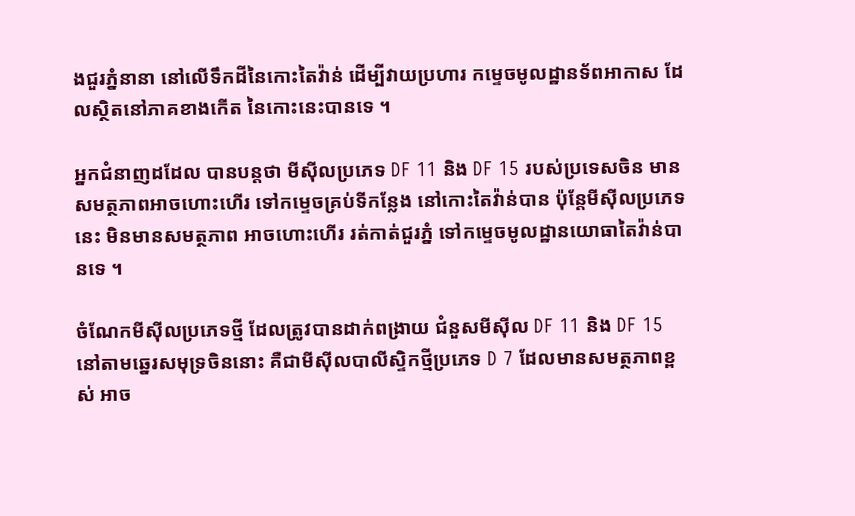ងជួរភ្នំនានា នៅលើទឹកដីនៃកោះតៃវ៉ាន់ ដើម្បីវាយប្រហារ កម្ទេចមូលដ្ឋានទ័ពអាកាស ដែលស្ថិតនៅភាគខាងកើត នៃកោះនេះបានទេ ។

អ្នកជំនាញដដែល បានបន្តថា មីស៊ីលប្រភេទ DF 11 និង DF 15 របស់ប្រទេសចិន មានសមត្ថភាពអាចហោះហើរ ទៅកម្ទេចគ្រប់ទីកន្លែង នៅកោះតៃវ៉ាន់បាន ប៉ុន្តែមីស៊ីលប្រភេទនេះ មិនមានសមត្ថភាព អាចហោះហើរ រត់កាត់ជួរភ្នំ ទៅកម្ទេចមូលដ្ឋានយោធាតៃវ៉ាន់បានទេ ។

ចំណែកមីស៊ីលប្រភេទថ្មី ដែលត្រូវបានដាក់ពង្រាយ ជំនួសមីស៊ីល DF 11 និង DF 15 នៅតាមឆ្នេរសមុទ្រចិននោះ គឺជាមីស៊ីលបាលីស្ទិកថ្មីប្រភេទ D 7 ដែលមានសមត្ថភាពខ្ពស់ អាច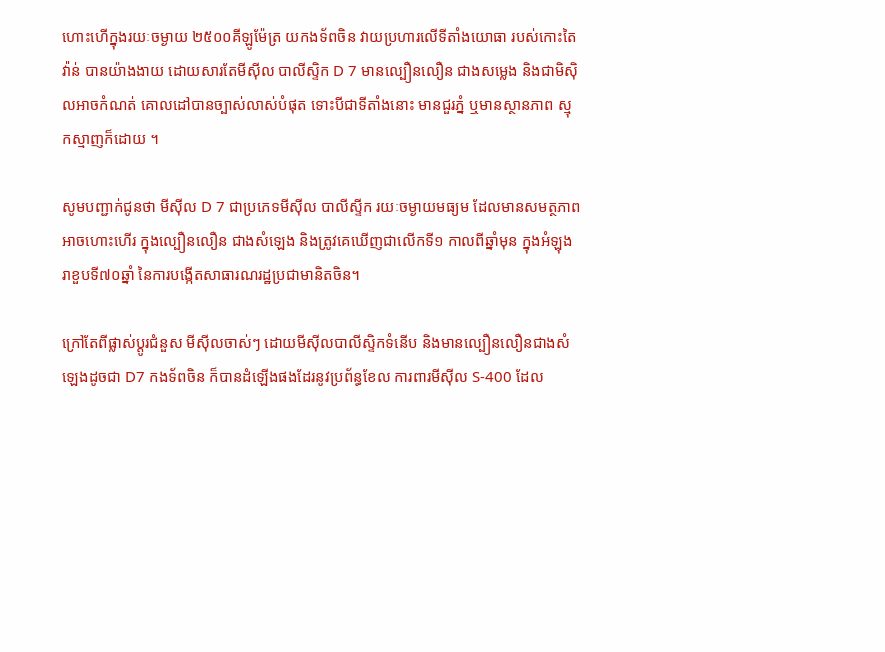ហោះហើក្នុងរយៈចម្ងាយ ២៥០០គីឡូម៉ែត្រ យកងទ័ពចិន វាយប្រហារលើទីតាំងយោធា របស់កោះតៃវ៉ាន់ បានយ៉ាងងាយ ដោយសារតែមីស៊ីល បាលីស្ទិក D 7 មានល្បឿនលឿន ជាងសម្លេង និងជាមិស៊ិលអាចកំណត់ គោលដៅបានច្បាស់លាស់បំផុត ទោះបីជាទីតាំងនោះ មានជួរភ្នំ ឬមានស្ថានភាព ស្មុកស្មាញក៏ដោយ ។

សូមបញ្ជាក់ជូនថា មីស៊ីល D 7 ជាប្រភេទមីស៊ីល បាលីស្ទីក រយៈចម្ងាយមធ្យម ដែលមានសមត្ថភាពអាចហោះហើរ ក្នុងល្បឿនលឿន ជាងសំឡេង និងត្រូវគេឃើញជាលើកទី១ កាលពីឆ្នាំមុន ក្នុងអំឡុង រាខួបទី៧០ឆ្នាំ នៃការបង្កើតសាធារណរដ្ឋប្រជាមានិតចិន។

ក្រៅតែពីផ្លាស់ប្តូរជំនួស មីស៊ីលចាស់ៗ ដោយមីស៊ីលបាលីស្ទិកទំនើប និងមានល្បឿនលឿនជាងសំឡេងដូចជា D7 កងទ័ពចិន ក៏បានដំឡើងផងដែរនូវប្រព័ន្ធខែល ការពារមីស៊ីល S-400 ដែល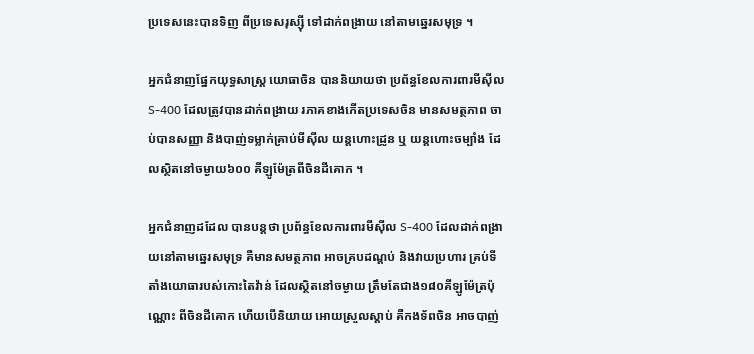ប្រទេសនេះបានទិញ ពីប្រទេសរុស្ស៊ី ទៅដាក់ពង្រាយ នៅតាមឆ្នេរសមុទ្រ ។

អ្នកជំនាញផ្នែកយុទ្ធសាស្ត្រ យោធាចិន បាននិយាយថា ប្រព័ន្ធខែលការពារមីស៊ីល S-400 ដែលត្រូវបានដាក់ពង្រាយ រភាគខាងកើតប្រទេសចិន មានសមត្ថភាព ចាប់បានសញ្ញា និងបាញ់ទម្លាក់គ្រាប់មីស៊ីល យន្តហោះដ្រូន ឬ យន្តហោះចម្បាំង ដែលស្ថិតនៅចម្ងាយ៦០០ គីឡូម៉ែត្រពីចិនដីគោក ។

អ្នកជំនាញដដែល បានបន្តថា ប្រព័ន្ធខែលការពារមីស៊ីល S-400 ដែលដាក់ពង្រាយនៅតាមឆ្នេរសមុទ្រ គឺមានសមត្ថភាព អាចគ្របដណ្តប់ និងវាយប្រហារ គ្រប់ទីតាំងយោធារបស់កោះតៃវ៉ាន់ ដែលស្ថិតនៅចម្ងាយ ត្រឹមតែជាង១៨០គីឡូម៉ែត្រប៉ុណ្ណោះ ពីចិនដីគោក ហើយបើនិយាយ អោយស្រួលស្តាប់ គឺកងទ័ពចិន អាចបាញ់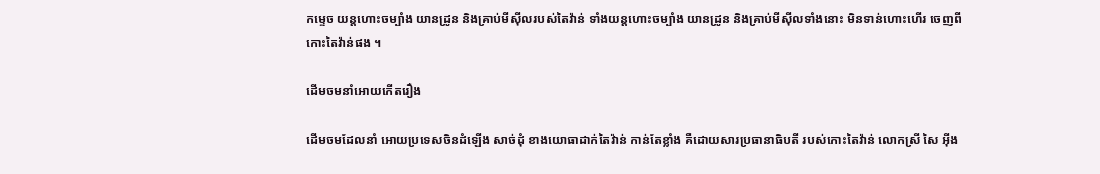កម្ទេច យន្តហោះចម្បាំង យានដ្រូន និងគ្រាប់មីស៊ីលរបស់តៃវ៉ាន់ ទាំងយន្តហោះចម្បាំង យានដ្រូន និងគ្រាប់មីស៊ីលទាំងនោះ មិនទាន់ហោះហើរ ចេញពីកោះតៃវ៉ាន់ផង ។

ដើមចមនាំអោយកើតរឿង

ដើមចមដែលនាំ អោយប្រទេសចិនដំឡើង សាច់ដុំ ខាងយោធាដាក់តៃវ៉ាន់ កាន់តែខ្លាំង គឺដោយសារប្រធានាធិបតី របស់កោះតៃវ៉ាន់ លោកស្រី សៃ អ៊ីង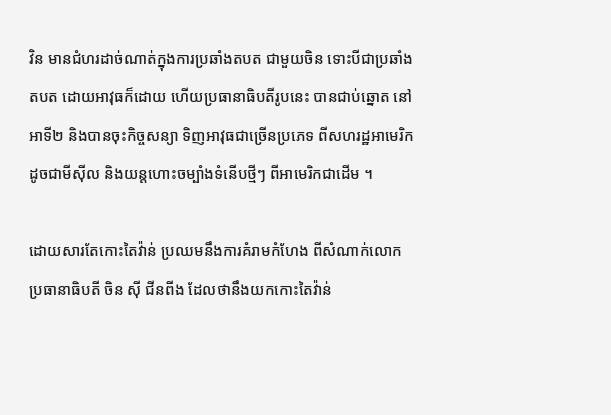វិន មានជំហរដាច់ណាត់ក្នុងការប្រឆាំងតបត ជាមួយចិន ទោះបីជាប្រឆាំងតបត ដោយអាវុធក៏ដោយ ហើយប្រធានាធិបតីរូបនេះ បានជាប់ឆ្នោត នៅអាទី២ និងបានចុះកិច្ចសន្យា ទិញអាវុធជាច្រើនប្រភេទ ពីសហរដ្ឋអាមេរិក ដូចជាមីស៊ីល និងយន្តហោះចម្បាំងទំនើបថ្មីៗ ពីអាមេរិកជាដើម ។

ដោយសារតែកោះតៃវ៉ាន់ ប្រឈមនឹងការគំរាមកំហែង ពីសំណាក់លោកប្រធានាធិបតី ចិន ស៊ី ជីនពីង ដែលថានឹងយកកោះតៃវ៉ាន់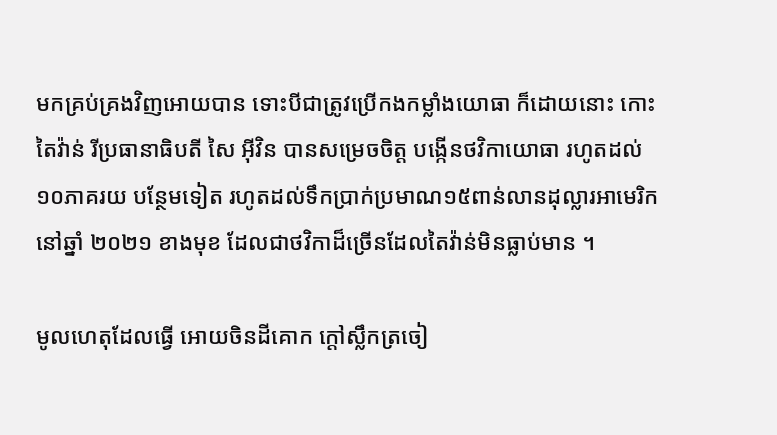មកគ្រប់គ្រងវិញអោយបាន ទោះបីជាត្រូវប្រើកងកម្លាំងយោធា ក៏ដោយនោះ កោះតៃវ៉ាន់ រីប្រធានាធិបតី សៃ អ៊ីវិន បានសម្រេចចិត្ត បង្កើនថវិកាយោធា រហូតដល់១០ភាគរយ បន្ថែមទៀត រហូតដល់ទឹកប្រាក់ប្រមាណ១៥ពាន់លានដុល្លារអាមេរិក នៅឆ្នាំ ២០២១ ខាងមុខ ដែលជាថវិកាដ៏ច្រើនដែលតៃវ៉ាន់មិនធ្លាប់មាន ។

មូលហេតុដែលធ្វើ អោយចិនដីគោក ក្តៅស្លឹកត្រចៀ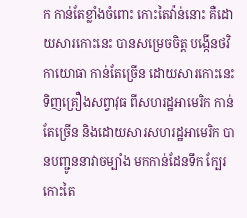ក កាន់តែខ្លាំងចំពោះ កោះតៃវ៉ាន់នោះ គឺដោយសារកោះនេះ បានសម្រេចចិត្ត បង្កើនថវិកាយោធា កាន់តែច្រើន ដោយសារកោះនេះ ទិញគ្រឿងសព្វាវុធ ពីសហរដ្ឋអាមេរិក កាន់តែច្រើន និងដោយសារសហរដ្ឋអាមេរិក បានបញ្ជូននាវាចម្បាំង មកកាន់ដែនទឹក ក្បែរកោះតៃ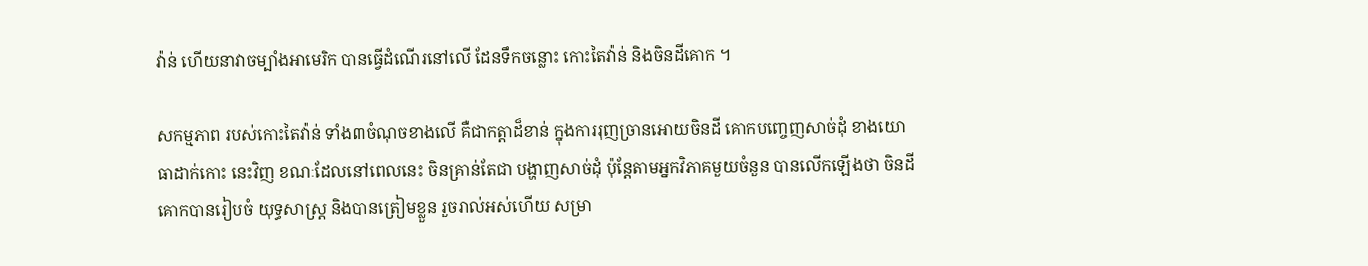វ៉ាន់ ហើយនាវាចម្បាំងអាមេរិក បានធ្វើដំណើរនៅលើ ដែនទឹកចន្លោះ កោះតៃវ៉ាន់ និងចិនដីគោក ។

សកម្មភាព របស់កោះតៃវ៉ាន់ ទាំង៣ចំណុចខាងលើ គឺជាកត្តាដ៏ខាន់ ក្នុងការរុញច្រានអោយចិនដី គោកបញ្ចេញសាច់ដុំ ខាងយោធាដាក់កោះ នេះវិញ ខណៈដែលនៅពេលនេះ ចិនគ្រាន់តែជា បង្ហាញសាច់ដុំ ប៉ុន្តែតាមអ្នកវិភាគមួយចំនួន បានលើកឡើងថា ចិនដីគោកបានរៀបចំ យុទ្ធសាស្រ្ត និងបានត្រៀមខ្លួន រួចរាល់អស់ហើយ សម្រា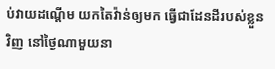ប់វាយដណ្តើម យកតៃវ៉ាន់ឲ្យមក ធ្វើជាដែនដីរបស់ខ្លួនវិញ នៅថ្ងៃណាមួយនា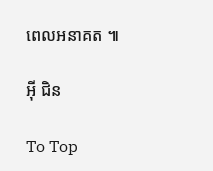ពេលអនាគត ៕

អ៊ី ជិន

To Top